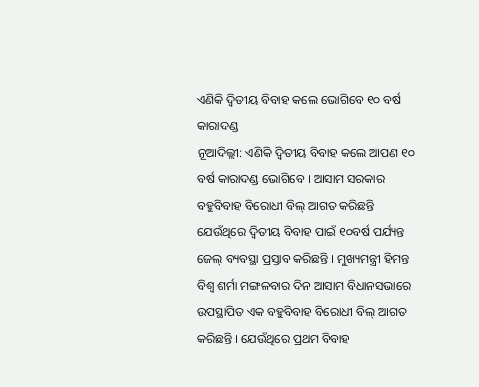ଏଣିକି ଦ୍ୱିତୀୟ ବିବାହ କଲେ ଭୋଗିବେ ୧୦ ବର୍ଷ କାରାଦଣ୍ଡ
ନୂଆଦିଲ୍ଲୀ: ଏଣିକି ଦ୍ୱିତୀୟ ବିବାହ କଲେ ଆପଣ ୧୦ ବର୍ଷ କାରାଦଣ୍ଡ ଭୋଗିବେ । ଆସାମ ସରକାର ବହୁବିବାହ ବିରୋଧୀ ବିଲ୍ ଆଗତ କରିଛନ୍ତି ଯେଉଁଥିରେ ଦ୍ୱିତୀୟ ବିବାହ ପାଇଁ ୧୦ବର୍ଷ ପର୍ଯ୍ୟନ୍ତ ଜେଲ୍ ବ୍ୟବସ୍ଥା ପ୍ରସ୍ତାବ କରିଛନ୍ତି । ମୁଖ୍ୟମନ୍ତ୍ରୀ ହିମନ୍ତ ବିଶ୍ୱ ଶର୍ମା ମଙ୍ଗଳବାର ଦିନ ଆସାମ ବିଧାନସଭାରେ ଉପସ୍ଥାପିତ ଏକ ବହୁବିବାହ ବିରୋଧୀ ବିଲ୍ ଆଗତ କରିଛନ୍ତି । ଯେଉଁଥିରେ ପ୍ରଥମ ବିବାହ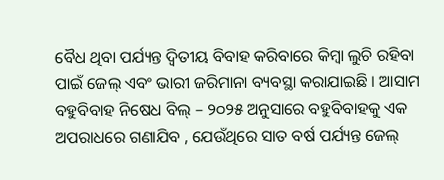ବୈଧ ଥିବା ପର୍ଯ୍ୟନ୍ତ ଦ୍ୱିତୀୟ ବିବାହ କରିବାରେ କିମ୍ବା ଲୁଚି ରହିବା ପାଇଁ ଜେଲ୍ ଏବଂ ଭାରୀ ଜରିମାନା ବ୍ୟବସ୍ଥା କରାଯାଇଛି । ଆସାମ ବହୁବିବାହ ନିଷେଧ ବିଲ୍ – ୨୦୨୫ ଅନୁସାରେ ବହୁବିବାହକୁ ଏକ ଅପରାଧରେ ଗଣାଯିବ , ଯେଉଁଥିରେ ସାତ ବର୍ଷ ପର୍ଯ୍ୟନ୍ତ ଜେଲ୍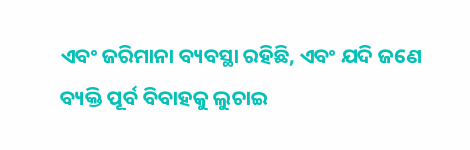ଏବଂ ଜରିମାନା ବ୍ୟବସ୍ଥା ରହିଛି, ଏବଂ ଯଦି ଜଣେ ବ୍ୟକ୍ତି ପୂର୍ବ ବିବାହକୁ ଲୁଚାଇ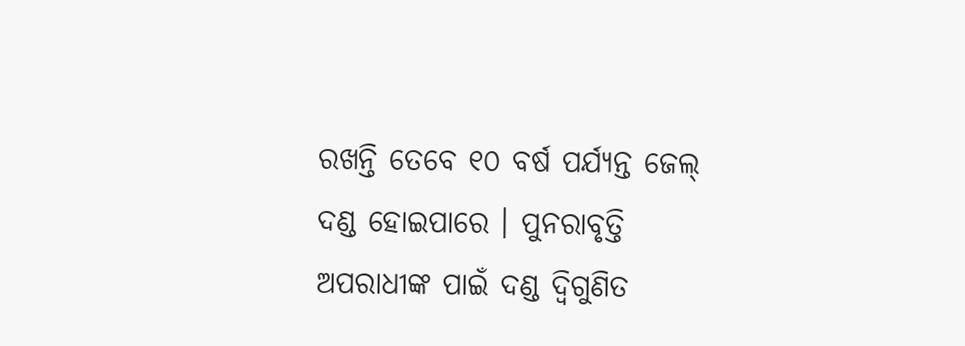ରଖନ୍ତି ତେବେ ୧୦ ବର୍ଷ ପର୍ଯ୍ୟନ୍ତ ଜେଲ୍ ଦଣ୍ଡ ହୋଇପାରେ । ପୁନରାବୃତ୍ତି ଅପରାଧୀଙ୍କ ପାଇଁ ଦଣ୍ଡ ଦ୍ୱିଗୁଣିତ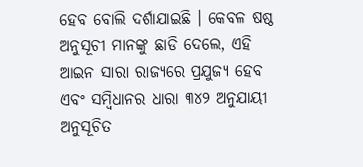ହେବ ବୋଲି ଦର୍ଶାଯାଇଛି । କେବଳ ଷଷ୍ଠ ଅନୁସୂଚୀ ମାନଙ୍କୁ ଛାଡି ଦେଲେ, ଏହି ଆଇନ ସାରା ରାଜ୍ୟରେ ପ୍ରଯୁଜ୍ୟ ହେବ ଏବଂ ସମ୍ବିଧାନର ଧାରା ୩୪୨ ଅନୁଯାୟୀ ଅନୁସୂଚିତ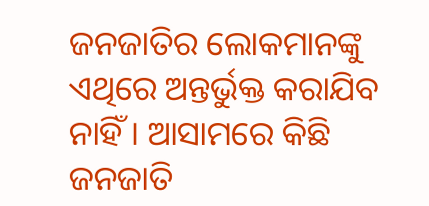ଜନଜାତିର ଲୋକମାନଙ୍କୁ ଏଥିରେ ଅନ୍ତର୍ଭୁକ୍ତ କରାଯିବ ନାହିଁ । ଆସାମରେ କିଛି ଜନଜାତି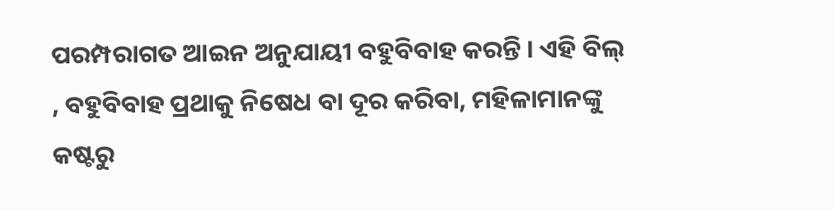ପରମ୍ପରାଗତ ଆଇନ ଅନୁଯାୟୀ ବହୁବିବାହ କରନ୍ତି । ଏହି ବିଲ୍ , ବହୁବିବାହ ପ୍ରଥାକୁ ନିଷେଧ ବା ଦୂର କରିବା, ମହିଳାମାନଙ୍କୁ କଷ୍ଟରୁ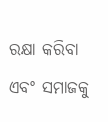ରକ୍ଷା କରିବା ଏବଂ ସମାଜକୁ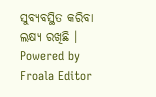ସୁବ୍ୟବସ୍ଥିତ କରିବା ଲକ୍ଷ୍ୟ ରଖିଛି ।
Powered by Froala Editor